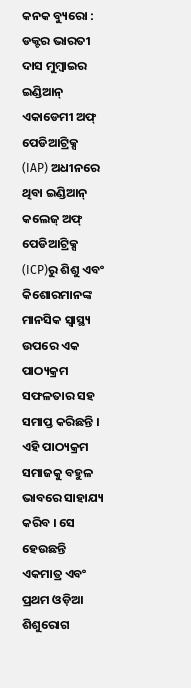କନକ ବ୍ୟୁରୋ : ଡକ୍ଟର ଭାରତୀ ଦାସ ମୁମ୍ବାଇର ଇଣ୍ଡିଆନ୍ ଏକାଡେମୀ ଅଫ୍ ପେଡିଆଟ୍ରିକ୍ସ (IAP) ଅଧୀନରେ ଥିବା ଇଣ୍ଡିଆନ୍ କଲେଜ୍ ଅଫ୍ ପେଡିଆଟ୍ରିକ୍ସ (ICP)ରୁ ଶିଶୁ ଏବଂ କିଶୋରମାନଙ୍କ ମାନସିକ ସ୍ୱାସ୍ଥ୍ୟ ଉପରେ ଏକ ପାଠ୍ୟକ୍ରମ ସଫଳତାର ସହ ସମାପ୍ତ କରିଛନ୍ତି । ଏହି ପାଠ୍ୟକ୍ରମ ସମାଜକୁ ବହୁଳ ଭାବରେ ସାହାଯ୍ୟ କରିବ । ସେ ହେଉଛନ୍ତି ଏକମାତ୍ର ଏବଂ ପ୍ରଥମ ଓଡ଼ିଆ ଶିଶୁରୋଗ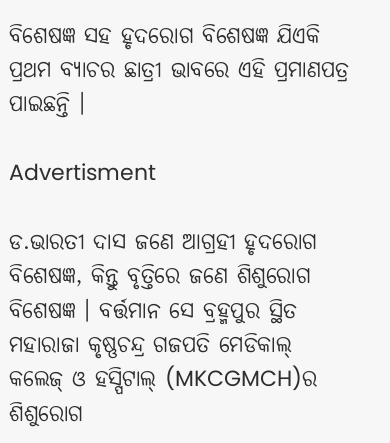ବିଶେଷଜ୍ଞ ସହ ହୃଦରୋଗ ବିଶେଷଜ୍ଞ ଯିଏକି ପ୍ରଥମ ବ୍ୟାଚର ଛାତ୍ରୀ ଭାବରେ ଏହି ପ୍ରମାଣପତ୍ର ପାଇଛନ୍ତି ।

Advertisment

ଡ.ଭାରତୀ ଦାସ ଜଣେ ଆଗ୍ରହୀ ହୃଦରୋଗ ବିଶେଷଜ୍ଞ, କିନ୍ତୁ ବୃତ୍ତିରେ ଜଣେ ଶିଶୁରୋଗ ବିଶେଷଜ୍ଞ । ବର୍ତ୍ତମାନ ସେ ବ୍ରହ୍ମପୁର ସ୍ଥିତ ମହାରାଜା କୃଷ୍ଣଚନ୍ଦ୍ର ଗଜପତି ମେଡିକାଲ୍ କଲେଜ୍ ଓ ହସ୍ପିଟାଲ୍ (MKCGMCH)ର ଶିଶୁରୋଗ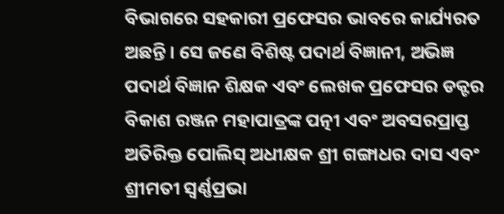ବିଭାଗରେ ସହକାରୀ ପ୍ରଫେସର ଭାବରେ କାର୍ଯ୍ୟରତ ଅଛନ୍ତି । ସେ ଜଣେ ବିଶିଷ୍ଟ ପଦାର୍ଥ ବିଜ୍ଞାନୀ, ଅଭିଜ୍ଞ ପଦାର୍ଥ ବିଜ୍ଞାନ ଶିକ୍ଷକ ଏବଂ ଲେଖକ ପ୍ରଫେସର ଡକ୍ଟର ବିକାଶ ରଞ୍ଜନ ମହାପାତ୍ରଙ୍କ ପତ୍ନୀ ଏବଂ ଅବସରପ୍ରାପ୍ତ ଅତିରିକ୍ତ ପୋଲିସ୍ ଅଧୀକ୍ଷକ ଶ୍ରୀ ଗଙ୍ଗାଧର ଦାସ ଏବଂ ଶ୍ରୀମତୀ ସ୍ଵର୍ଣ୍ଣପ୍ରଭା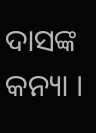ଦାସଙ୍କ କନ୍ୟା ।